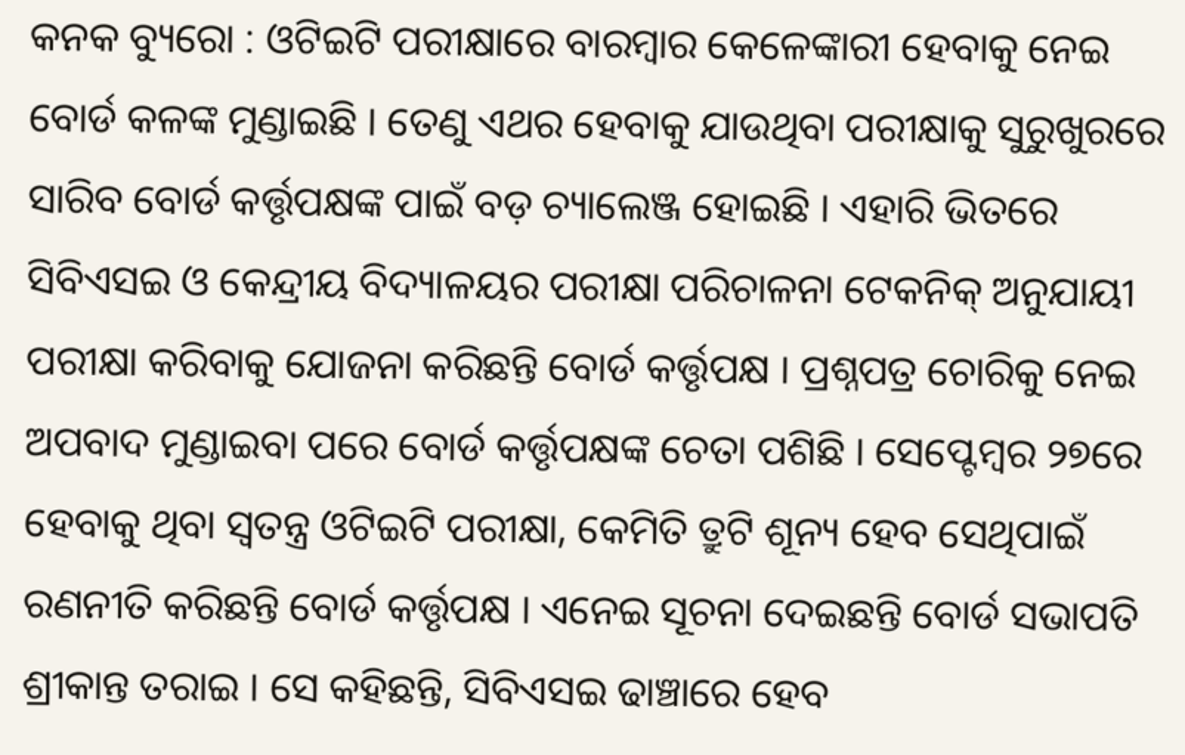କନକ ବ୍ୟୁରୋ : ଓଟିଇଟି ପରୀକ୍ଷାରେ ବାରମ୍ବାର କେଳେଙ୍କାରୀ ହେବାକୁ ନେଇ ବୋର୍ଡ କଳଙ୍କ ମୁଣ୍ଡାଇଛି । ତେଣୁ ଏଥର ହେବାକୁ ଯାଉଥିବା ପରୀକ୍ଷାକୁ ସୁରୁଖୁରରେ ସାରିବ ବୋର୍ଡ କର୍ତ୍ତୃପକ୍ଷଙ୍କ ପାଇଁ ବଡ଼ ଚ୍ୟାଲେଞ୍ଜ ହୋଇଛି । ଏହାରି ଭିତରେ ସିବିଏସଇ ଓ କେନ୍ଦ୍ରୀୟ ବିଦ୍ୟାଳୟର ପରୀକ୍ଷା ପରିଚାଳନା ଟେକନିକ୍ ଅନୁଯାୟୀ ପରୀକ୍ଷା କରିବାକୁ ଯୋଜନା କରିଛନ୍ତି ବୋର୍ଡ କର୍ତ୍ତୃପକ୍ଷ । ପ୍ରଶ୍ନପତ୍ର ଚୋରିକୁ ନେଇ ଅପବାଦ ମୁଣ୍ଡାଇବା ପରେ ବୋର୍ଡ କର୍ତ୍ତୃପକ୍ଷଙ୍କ ଚେତା ପଶିଛି । ସେପ୍ଟେମ୍ବର ୨୭ରେ ହେବାକୁ ଥିବା ସ୍ବତନ୍ତ୍ର ଓଟିଇଟି ପରୀକ୍ଷା, କେମିତି ତ୍ରୁଟି ଶୂନ୍ୟ ହେବ ସେଥିପାଇଁ ରଣନୀତି କରିଛନ୍ତି ବୋର୍ଡ କର୍ତ୍ତୃପକ୍ଷ । ଏନେଇ ସୂଚନା ଦେଇଛନ୍ତି ବୋର୍ଡ ସଭାପତି ଶ୍ରୀକାନ୍ତ ତରାଇ । ସେ କହିଛନ୍ତି, ସିବିଏସଇ ଢାଞ୍ଚାରେ ହେବ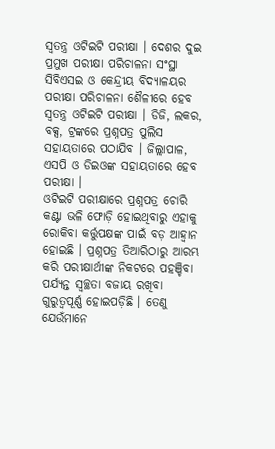ସ୍ବତନ୍ତ୍ର ଓଟିଇଟି ପରୀକ୍ଷା । ଦେଶର ଦୁଇ ପ୍ରମୁଖ ପରୀକ୍ଷା ପରିଚାଳନା ସଂସ୍ଥା ସିବିଏସଇ ଓ କେନ୍ଦ୍ରୀୟ ବିଦ୍ୟାଳୟର ପରୀକ୍ଷା ପରିଚାଳନା ଶୈଳୀରେ ହେବ ସ୍ୱତନ୍ତ୍ର ଓଟିଇଟି ପରୀକ୍ଷା । ଡିଜି, ଲକର, ବକ୍ସ, ଟ୍ରଙ୍କରେ ପ୍ରଶ୍ନପତ୍ର ପୁଲିସ ସହାୟତାରେ ପଠାଯିବ । ଜିଲ୍ଲାପାଳ, ଏସପି ଓ ଡିଇଓଙ୍କ ସହାୟତାରେ ହେବ ପରୀକ୍ଷା ।
ଓଟିଇଟି ପରୀକ୍ଷାରେ ପ୍ରଶ୍ନପତ୍ର ଚୋରି କଣ୍ଟା ଭଳି ଫୋଡ଼ି ହୋଇଥିବାରୁ ଏହାକୁ ରୋକିବା କର୍ତ୍ତୁପକ୍ଷଙ୍କ ପାଇଁ ବଡ଼ ଆହ୍ବାନ ହୋଇଛି । ପ୍ରଶ୍ନପତ୍ର ତିଆରିଠାରୁ ଆରମ୍ଭ କରି ପରୀକ୍ଷାର୍ଥୀଙ୍କ ନିକଟରେ ପହଞ୍ଚିବା ପର୍ଯ୍ୟନ୍ତ ସ୍ବଚ୍ଛତା ବଜାୟ ରଖିବା ଗୁରୁତ୍ବପୂର୍ଣ୍ଣ ହୋଇପଡ଼ିଛି । ତେଣୁ ଯେଉଁମାନେ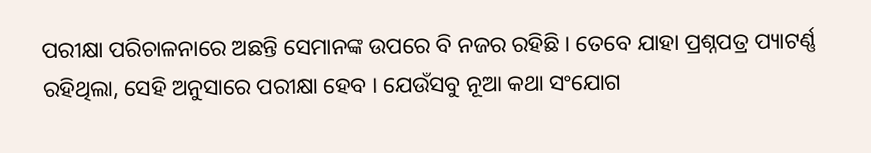ପରୀକ୍ଷା ପରିଚାଳନାରେ ଅଛନ୍ତି ସେମାନଙ୍କ ଉପରେ ବି ନଜର ରହିଛି । ତେବେ ଯାହା ପ୍ରଶ୍ନପତ୍ର ପ୍ୟାଟର୍ଣ୍ଣ ରହିଥିଲା, ସେହି ଅନୁସାରେ ପରୀକ୍ଷା ହେବ । ଯେଉଁସବୁ ନୂଆ କଥା ସଂଯୋଗ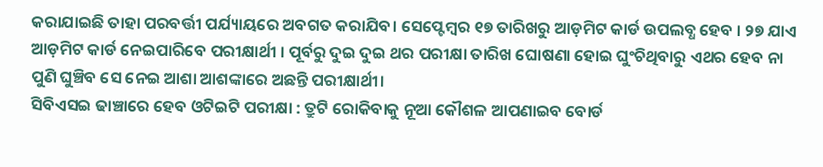କରାଯାଇଛି ତାହା ପରବର୍ତ୍ତୀ ପର୍ଯ୍ୟାୟରେ ଅବଗତ କରାଯିବ। ସେପ୍ଟେମ୍ବର ୧୭ ତାରିଖରୁ ଆଡ଼ମିଟ କାର୍ଡ ଉପଲବ୍ଧ ହେବ । ୨୭ ଯାଏ ଆଡ଼ମିଟ କାର୍ଡ ନେଇପାରିବେ ପରୀକ୍ଷାର୍ଥୀ । ପୂର୍ବରୁ ଦୁଇ ଦୁଇ ଥର ପରୀକ୍ଷା ତାରିଖ ଘୋଷଣା ହୋଇ ଘୁଂଚିଥିବାରୁ ଏଥର ହେବ ନା ପୁଣି ଘୁଞ୍ଚିବ ସେ ନେଇ ଆଶା ଆଶଙ୍କାରେ ଅଛନ୍ତି ପରୀକ୍ଷାର୍ଥୀ।
ସିବିଏସଇ ଢାଞ୍ଚାରେ ହେବ ଓଟିଇଟି ପରୀକ୍ଷା : ତ୍ରୁଟି ରୋକିବାକୁ ନୂଆ କୌଶଳ ଆପଣାଇବ ବୋର୍ଡ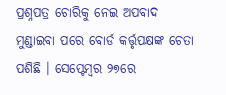ପ୍ରଶ୍ନପତ୍ର ଚୋରିକୁ ନେଇ ଅପବାଦ ମୁଣ୍ଡାଇବା ପରେ ବୋର୍ଡ କର୍ତ୍ତୃପକ୍ଷଙ୍କ ଚେତା ପଶିଛି । ସେପ୍ଟେମ୍ବର ୨୭ରେ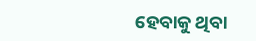ହେବାକୁ ଥିବା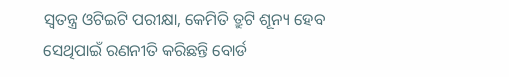ସ୍ବତନ୍ତ୍ର ଓଟିଇଟି ପରୀକ୍ଷା, କେମିତି ତ୍ରୁଟି ଶୂନ୍ୟ ହେବ ସେଥିପାଇଁ ରଣନୀତି କରିଛନ୍ତି ବୋର୍ଡ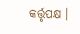କର୍ତ୍ତୃପକ୍ଷ ।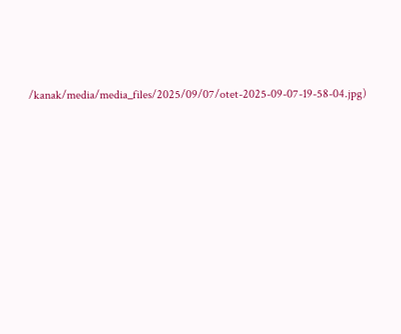/kanak/media/media_files/2025/09/07/otet-2025-09-07-19-58-04.jpg)